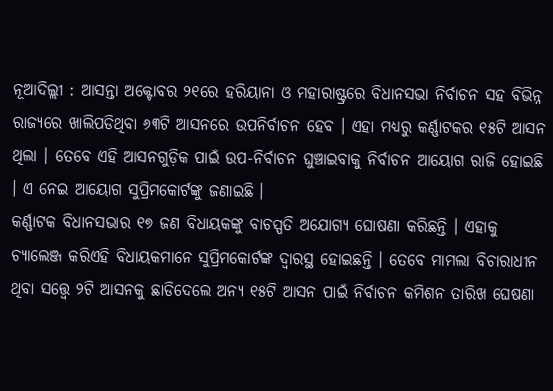ନୂଆଦିଲ୍ଲୀ : ଆସନ୍ତା ଅକ୍ଟୋବର ୨୧ରେ ହରିୟାନା ଓ ମହାରାଷ୍ଟ୍ରରେ ବିଧାନସଭା ନିର୍ବାଚନ ସହ ବିଭିନ୍ନ ରାଜ୍ୟରେ ଖାଲିପଡିଥିବା ୬୩ଟି ଆସନରେ ଉପନିର୍ବାଚନ ହେବ । ଏହା ମଧ୍ୟରୁ କର୍ଣ୍ଣାଟକର ୧୫ଟି ଆସନ ଥିଲା । ତେବେ ଏହି ଆସନଗୁଡ଼ିକ ପାଇଁ ଉପ-ନିର୍ବାଚନ ଘୁଞ୍ଚାଇବାକୁ ନିର୍ବାଚନ ଆୟୋଗ ରାଜି ହୋଇଛି । ଏ ନେଇ ଆୟୋଗ ସୁପ୍ରିମକୋର୍ଟଙ୍କୁ ଜଣାଇଛି ।
କର୍ଣ୍ଣାଟକ ବିଧାନସଭାର ୧୭ ଜଣ ବିଧାୟକଙ୍କୁ ବାଚସ୍ପତି ଅଯୋଗ୍ୟ ଘୋଷଣା କରିଛନ୍ତି । ଏହାକୁ ଚ୍ୟାଲେଞ୍ଜ କରିଏହି ବିଧାୟକମାନେ ସୁପ୍ରିମକୋର୍ଟଙ୍କ ଦ୍ୱାରସ୍ଥ ହୋଇଛନ୍ତି । ତେବେ ମାମଲା ବିଚାରାଧୀନ ଥିବା ସତ୍ତ୍ୱେ ୨ଟି ଆସନକୁ ଛାଡିଦେଲେ ଅନ୍ୟ ୧୫ଟି ଆସନ ପାଇଁ ନିର୍ବାଚନ କମିଶନ ତାରିଖ ଘେଷଣା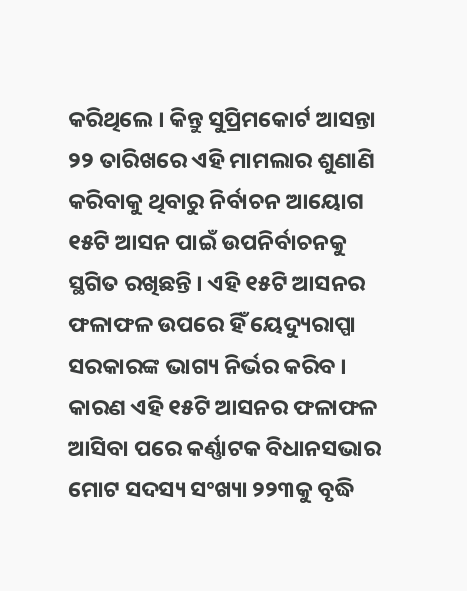କରିଥିଲେ । କିନ୍ତୁ ସୁପ୍ରିମକୋର୍ଟ ଆସନ୍ତା ୨୨ ତାରିଖରେ ଏହି ମାମଲାର ଶୁଣାଣି କରିବାକୁ ଥିବାରୁ ନିର୍ବାଚନ ଆୟୋଗ ୧୫ଟି ଆସନ ପାଇଁ ଉପନିର୍ବାଚନକୁ ସ୍ଥଗିତ ରଖିଛନ୍ତି । ଏହି ୧୫ଟି ଆସନର ଫଳାଫଳ ଉପରେ ହିଁ ୟେଦ୍ୟୁରାପ୍ପା ସରକାରଙ୍କ ଭାଗ୍ୟ ନିର୍ଭର କରିବ । କାରଣ ଏହି ୧୫ଟି ଆସନର ଫଳାଫଳ ଆସିବା ପରେ କର୍ଣ୍ଣାଟକ ବିଧାନସଭାର ମୋଟ ସଦସ୍ୟ ସଂଖ୍ୟା ୨୨୩କୁ ବୃଦ୍ଧି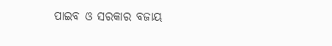ପାଇବ ଓ ସରକାର ବଜାୟ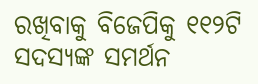ରଖିବାକୁ ବିଜେପିକୁ ୧୧୨ଟି ସଦସ୍ୟଙ୍କ ସମର୍ଥନ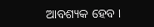ଆବଶ୍ୟକ ହେବ ।